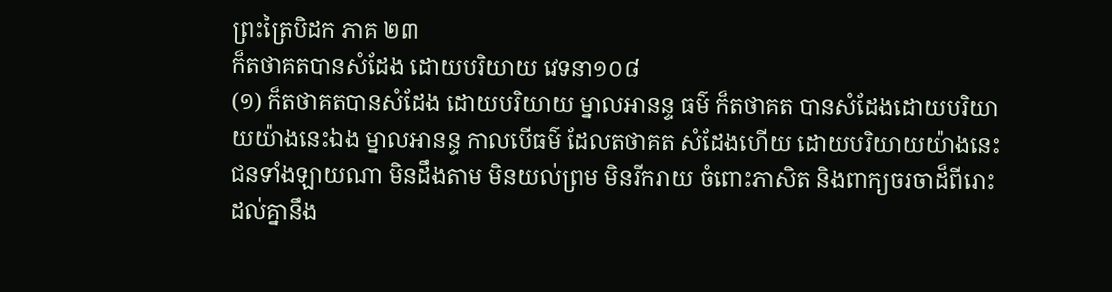ព្រះត្រៃបិដក ភាគ ២៣
ក៏តថាគតបានសំដែង ដោយបរិយាយ វេទនា១០៨
(១) ក៏តថាគតបានសំដែង ដោយបរិយាយ ម្នាលអានន្ទ ធម៌ ក៏តថាគត បានសំដែងដោយបរិយាយយ៉ាងនេះឯង ម្នាលអានន្ទ កាលបើធម៌ ដែលតថាគត សំដែងហើយ ដោយបរិយាយយ៉ាងនេះ ជនទាំងឡាយណា មិនដឹងតាម មិនយល់ព្រម មិនរីករាយ ចំពោះភាសិត និងពាក្យចរចាដ៏ពីរោះ ដល់គ្នានឹង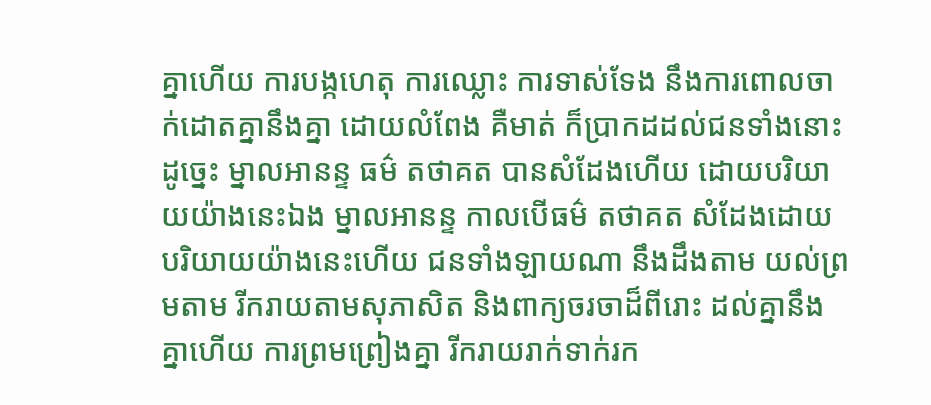គ្នាហើយ ការបង្កហេតុ ការឈ្លោះ ការទាស់ទែង នឹងការពោលចាក់ដោតគ្នានឹងគ្នា ដោយលំពែង គឺមាត់ ក៏ប្រាកដដល់ជនទាំងនោះ ដូច្នេះ ម្នាលអានន្ទ ធម៌ តថាគត បានសំដែងហើយ ដោយបរិយាយយ៉ាងនេះឯង ម្នាលអានន្ទ កាលបើធម៌ តថាគត សំដែងដោយបរិយាយយ៉ាងនេះហើយ ជនទាំងឡាយណា នឹងដឹងតាម យល់ព្រមតាម រីករាយតាមសុភាសិត និងពាក្យចរចាដ៏ពីរោះ ដល់គ្នានឹងគ្នាហើយ ការព្រមព្រៀងគ្នា រីករាយរាក់ទាក់រក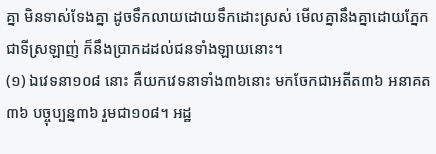គ្នា មិនទាស់ទែងគ្នា ដូចទឹកលាយដោយទឹកដោះស្រស់ មើលគ្នានឹងគ្នាដោយភ្នែកជាទីស្រឡាញ់ ក៏នឹងប្រាកដដល់ជនទាំងឡាយនោះ។
(១) ឯវេទនា១០៨ នោះ គឺយកវេទនាទាំង៣៦នោះ មកចែកជាអតីត៣៦ អនាគត៣៦ បច្ចុប្បន្ន៣៦ រួមជា១០៨។ អដ្ឋ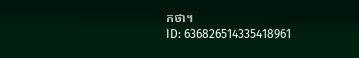កថា។
ID: 636826514335418961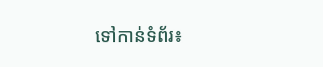ទៅកាន់ទំព័រ៖